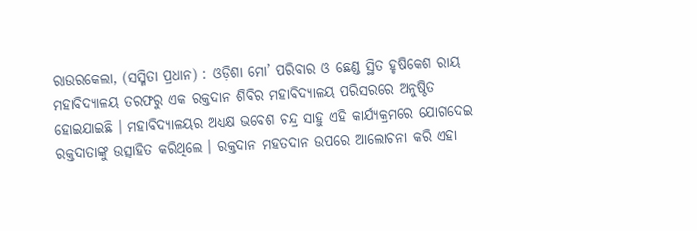ରାଉରକେଲା, (ସସ୍ମିତା ପ୍ରଧାନ) : ଓଡ଼ିଶା ମୋ’ ପରିବାର ଓ ଛେଣ୍ଡ ସ୍ଥିତ ହୃଷିକେଶ ରାୟ ମହାବିଦ୍ୟାଳୟ ତରଫରୁ ଏକ ରକ୍ତଦାନ ଶିବିର ମହାବିଦ୍ୟାଳୟ ପରିସରରେ ଅନୁଷ୍ଠିତ ହୋଇଯାଇଛି । ମହାବିଦ୍ୟାଳୟର ଅଧ୍ୟକ୍ଷ ଭବେଶ ଚନ୍ଦ୍ର ସାହୁ ଏହି କାର୍ଯ୍ୟକ୍ରମରେ ଯୋଗଦେଇ ରକ୍ତଦାତାଙ୍କୁ ଉତ୍ସାହିତ କରିଥିଲେ । ରକ୍ତଦାନ ମହତଦାନ ଉପରେ ଆଲୋଚନା କରି ଏହା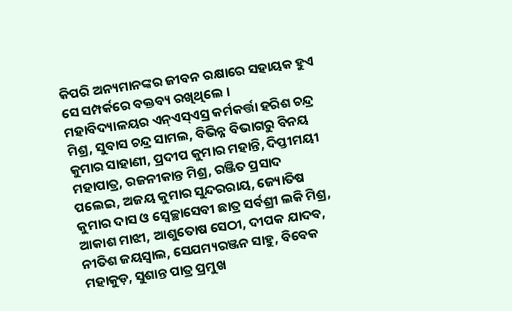କିପରି ଅନ୍ୟମାନଙ୍କର ଜୀବନ ରକ୍ଷାରେ ସହାୟକ ହୁଏ ସେ ସମ୍ପର୍କରେ ବକ୍ତବ୍ୟ ରଖିଥିଲେ । ମହାବିଦ୍ୟାଳୟର ଏନ୍ଏସ୍ଏସ୍ର କର୍ମକର୍ତ୍ତା ହରିଶ ଚନ୍ଦ୍ର ମିଶ୍ର, ସୁବାସ ଚନ୍ଦ୍ର ସାମଲ, ବିଭିନ୍ନ ବିଭାଗରୁ ବିନୟ କୁମାର ସାହାଣୀ, ପ୍ରଦୀପ କୁମାର ମହାନ୍ତି, ଦିପ୍ତୀମୟୀ ମହାପାତ୍ର, ରଜନୀକାନ୍ତ ମିଶ୍ର, ରଞ୍ଜିତ ପ୍ରସାଦ ପଲେଇ, ଅଜୟ କୁମାର ସୁନ୍ଦରରାୟ, ଜ୍ୟୋତିଷ କୁମାର ଦାସ ଓ ସ୍ଵେଚ୍ଛାସେବୀ ଛାତ୍ର ସର୍ବଶ୍ରୀ ଲକି ମିଶ୍ର, ଆକାଶ ମାଝୀ, ଆଶୁତୋଷ ସେଠୀ, ଦୀପକ ଯାଦବ, ନୀତିଶ ଜୟସ୍ଵାଲ, ସେଯମ୍ୟରଞ୍ଜନ ସାହୁ, ବିବେକ ମହାକୁଡ଼, ସୁଶାନ୍ତ ପାତ୍ର ପ୍ରମୁଖ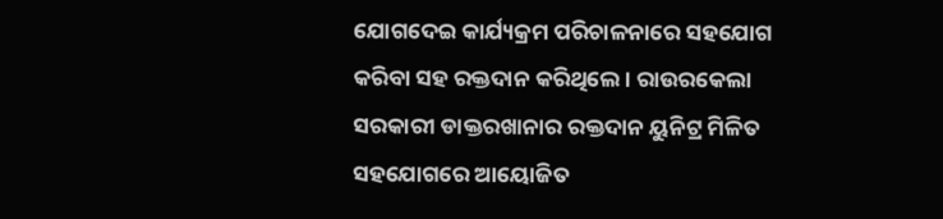ଯୋଗଦେଇ କାର୍ଯ୍ୟକ୍ରମ ପରିଚାଳନାରେ ସହଯୋଗ କରିବା ସହ ରକ୍ତଦାନ କରିଥିଲେ । ରାଉରକେଲା ସରକାରୀ ଡାକ୍ତରଖାନାର ରକ୍ତଦାନ ୟୁନିଟ୍ର ମିଳିତ ସହଯୋଗରେ ଆୟୋଜିତ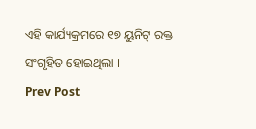ଏହି କାର୍ଯ୍ୟକ୍ରମରେ ୧୭ ୟୁନିଟ୍ ରକ୍ତ ସଂଗୃହିତ ହୋଇଥିଲା ।
Prev Post